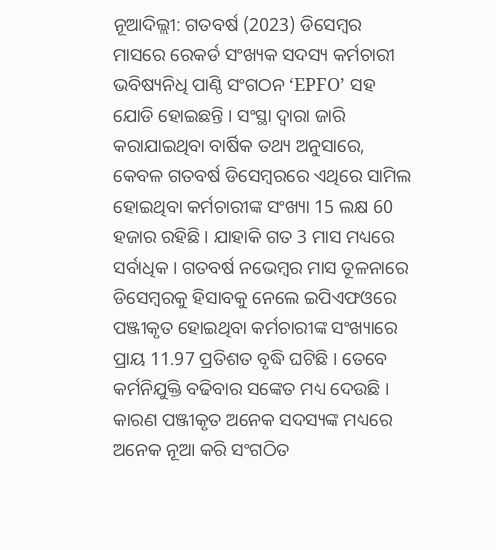ନୂଆଦିଲ୍ଲୀ: ଗତବର୍ଷ (2023) ଡିସେମ୍ବର ମାସରେ ରେକର୍ଡ ସଂଖ୍ୟକ ସଦସ୍ୟ କର୍ମଚାରୀ ଭବିଷ୍ୟନିଧି ପାଣ୍ଠି ସଂଗଠନ ‘EPFO’ ସହ ଯୋଡି ହୋଇଛନ୍ତି । ସଂସ୍ଥା ଦ୍ବାରା ଜାରି କରାଯାଇଥିବା ବାର୍ଷିକ ତଥ୍ୟ ଅନୁସାରେ, କେବଳ ଗତବର୍ଷ ଡିସେମ୍ବରରେ ଏଥିରେ ସାମିଲ ହୋଇଥିବା କର୍ମଚାରୀଙ୍କ ସଂଖ୍ୟା 15 ଲକ୍ଷ 60 ହଜାର ରହିଛି । ଯାହାକି ଗତ 3 ମାସ ମଧ୍ୟରେ ସର୍ବାଧିକ । ଗତବର୍ଷ ନଭେମ୍ବର ମାସ ତୂଳନାରେ ଡିସେମ୍ବରକୁ ହିସାବକୁ ନେଲେ ଇପିଏଫଓରେ ପଞ୍ଜୀକୃତ ହୋଇଥିବା କର୍ମଚାରୀଙ୍କ ସଂଖ୍ୟାରେ ପ୍ରାୟ 11.97 ପ୍ରତିଶତ ବୃଦ୍ଧି ଘଟିଛି । ତେବେ କର୍ମନିଯୁକ୍ତି ବଢିବାର ସଙ୍କେତ ମଧ୍ୟ ଦେଉଛି । କାରଣ ପଞ୍ଜୀକୃତ ଅନେକ ସଦସ୍ୟଙ୍କ ମଧ୍ୟରେ ଅନେକ ନୂଆ କରି ସଂଗଠିତ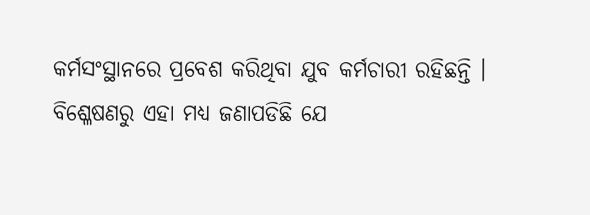କର୍ମସଂସ୍ଥାନରେ ପ୍ରବେଶ କରିଥିବା ଯୁବ କର୍ମଚାରୀ ରହିଛନ୍ତି ।
ବିଶ୍ଳେଷଣରୁ ଏହା ମଧ୍ୟ ଜଣାପଡିଛି ଯେ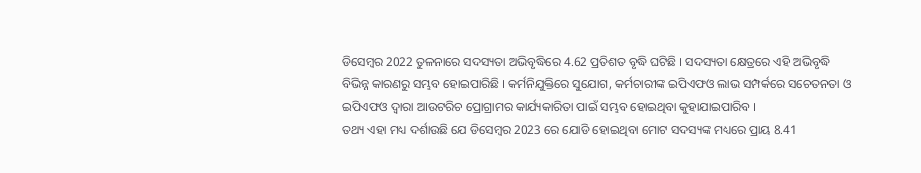ଡିସେମ୍ବର 2022 ତୁଳନାରେ ସଦସ୍ୟତା ଅଭିବୃଦ୍ଧିରେ 4.62 ପ୍ରତିଶତ ବୃଦ୍ଧି ଘଟିଛି । ସଦସ୍ୟତା କ୍ଷେତ୍ରରେ ଏହି ଅଭିବୃଦ୍ଧି ବିଭିନ୍ନ କାରଣରୁ ସମ୍ଭବ ହୋଇପାରିଛି । କର୍ମନିଯୁକ୍ତିରେ ସୁଯୋଗ, କର୍ମଚାରୀଙ୍କ ଇପିଏଫଓ ଲାଭ ସମ୍ପର୍କରେ ସଚେତନତା ଓ ଇପିଏଫଓ ଦ୍ବାରା ଆଉଟରିଚ ପ୍ରୋଗ୍ରାମର କାର୍ଯ୍ୟକାରିତା ପାଇଁ ସମ୍ଭବ ହୋଇଥିବା କୁହାଯାଇପାରିବ ।
ତଥ୍ୟ ଏହା ମଧ୍ୟ ଦର୍ଶାଉଛି ଯେ ଡିସେମ୍ବର 2023 ରେ ଯୋଡି ହୋଇଥିବା ମୋଟ ସଦସ୍ୟଙ୍କ ମଧ୍ୟରେ ପ୍ରାୟ 8.41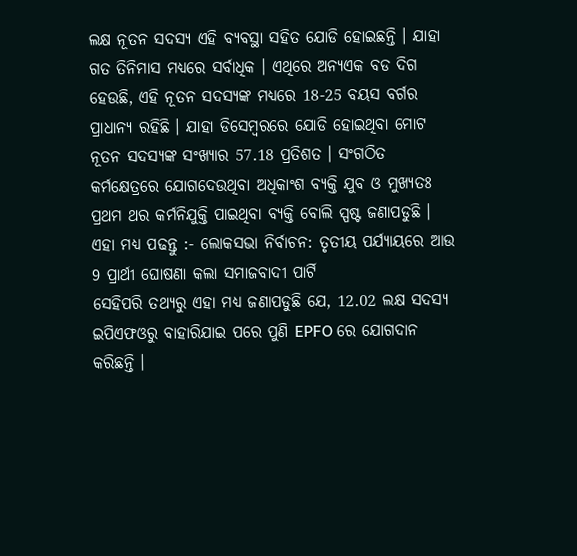ଲକ୍ଷ ନୂତନ ସଦସ୍ୟ ଏହି ବ୍ୟବସ୍ଥା ସହିତ ଯୋଡି ହୋଇଛନ୍ତି । ଯାହା ଗତ ତିନିମାସ ମଧ୍ୟରେ ସର୍ବାଧିକ । ଏଥିରେ ଅନ୍ୟଏକ ବଡ ଦିଗ ହେଉଛି, ଏହି ନୂତନ ସଦସ୍ୟଙ୍କ ମଧ୍ୟରେ 18-25 ବୟସ ବର୍ଗର ପ୍ରାଧାନ୍ୟ ରହିଛି । ଯାହା ଡିସେମ୍ବରରେ ଯୋଡି ହୋଇଥିବା ମୋଟ ନୂତନ ସଦସ୍ୟଙ୍କ ସଂଖ୍ୟାର 57.18 ପ୍ରତିଶତ । ସଂଗଠିତ କର୍ମକ୍ଷେତ୍ରରେ ଯୋଗଦେଉଥିବା ଅଧିକାଂଶ ବ୍ୟକ୍ତି ଯୁବ ଓ ମୁଖ୍ୟତଃ ପ୍ରଥମ ଥର କର୍ମନିଯୁକ୍ତି ପାଇଥିବା ବ୍ୟକ୍ତି ବୋଲି ସ୍ପଷ୍ଟ ଜଣାପଡୁଛି ।
ଏହା ମଧ୍ୟ ପଢନ୍ତୁ :- ଲୋକସଭା ନିର୍ବାଚନ: ତୃତୀୟ ପର୍ଯ୍ୟାୟରେ ଆଉ 9 ପ୍ରାର୍ଥୀ ଘୋଷଣା କଲା ସମାଜବାଦୀ ପାର୍ଟି
ସେହିପରି ତଥ୍ୟରୁ ଏହା ମଧ୍ୟ ଜଣାପଡୁଛି ଯେ, 12.02 ଲକ୍ଷ ସଦସ୍ୟ ଇପିଏଫଓରୁ ବାହାରିଯାଇ ପରେ ପୁଣି EPFO ରେ ଯୋଗଦାନ କରିଛନ୍ତି ।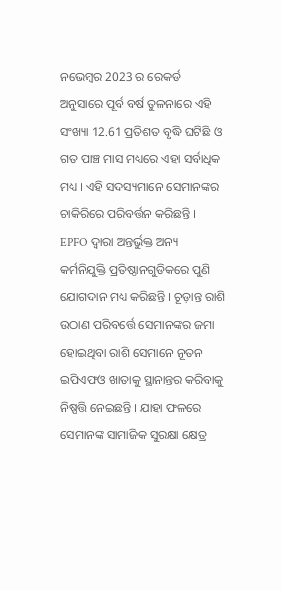ନଭେମ୍ବର 2023 ର ରେକର୍ଡ ଅନୁସାରେ ପୂର୍ବ ବର୍ଷ ତୁଳନାରେ ଏହି ସଂଖ୍ୟା 12.61 ପ୍ରତିଶତ ବୃଦ୍ଧି ଘଟିଛି ଓ ଗତ ପାଞ୍ଚ ମାସ ମଧ୍ୟରେ ଏହା ସର୍ବାଧିକ ମଧ୍ୟ । ଏହି ସଦସ୍ୟମାନେ ସେମାନଙ୍କର ଚାକିରିରେ ପରିବର୍ତ୍ତନ କରିଛନ୍ତି । EPFO ଦ୍ବାରା ଅନ୍ତର୍ଭୁକ୍ତ ଅନ୍ୟ କର୍ମନିଯୁକ୍ତି ପ୍ରତିଷ୍ଠାନଗୁଡିକରେ ପୁଣି ଯୋଗଦାନ ମଧ୍ୟ କରିଛନ୍ତି । ଚୂଡ଼ାନ୍ତ ରାଶି ଉଠାଣ ପରିବର୍ତ୍ତେ ସେମାନଙ୍କର ଜମା ହୋଇଥିବା ରାଶି ସେମାନେ ନୂତନ ଇପିଏଫଓ ଖାତାକୁ ସ୍ଥାନାନ୍ତର କରିବାକୁ ନିଷ୍ପତ୍ତି ନେଇଛନ୍ତି । ଯାହା ଫଳରେ ସେମାନଙ୍କ ସାମାଜିକ ସୁରକ୍ଷା କ୍ଷେତ୍ର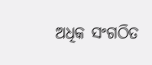ଅଧିକ ସଂଗଠିତ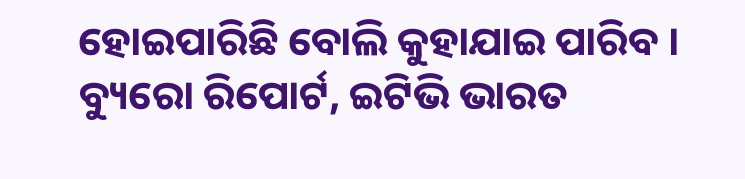ହୋଇପାରିଛି ବୋଲି କୁହାଯାଇ ପାରିବ ।
ବ୍ୟୁରୋ ରିପୋର୍ଟ, ଇଟିଭି ଭାରତ